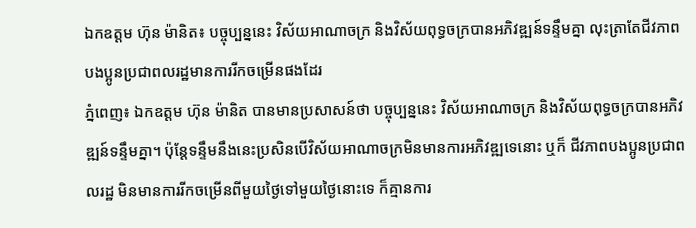ឯកឧត្តម ហ៊ុន ម៉ានិត៖ បច្ចុប្បន្ននេះ វិស័យអាណាចក្រ និងវិស័យពុទ្ធចក្របានអភិវឌ្ឍន៍ទន្ទឹមគ្នា លុះត្រាតែជីវភាពបងប្អូនប្រជាពលរដ្ឋមានការរីកចម្រើនផងដែរ
ភ្នំពេញ៖ ឯកឧត្តម ហ៊ុន ម៉ានិត បានមានប្រសាសន៍ថា បច្ចុប្បន្ននេះ វិស័យអាណាចក្រ និងវិស័យពុទ្ធចក្របានអភិវឌ្ឍន៍ទន្ទឹមគ្នា។ ប៉ុន្តែទន្ទឹមនឹងនេះប្រសិនបើវិស័យអាណាចក្រមិនមានការអភិវឌ្ឍទេនោះ ឬក៏ ជីវភាពបងប្អូនប្រជាពលរដ្ឋ មិនមានការរីកចម្រើនពីមួយថ្ងៃទៅមួយថ្ងៃនោះទេ ក៏គ្មានការ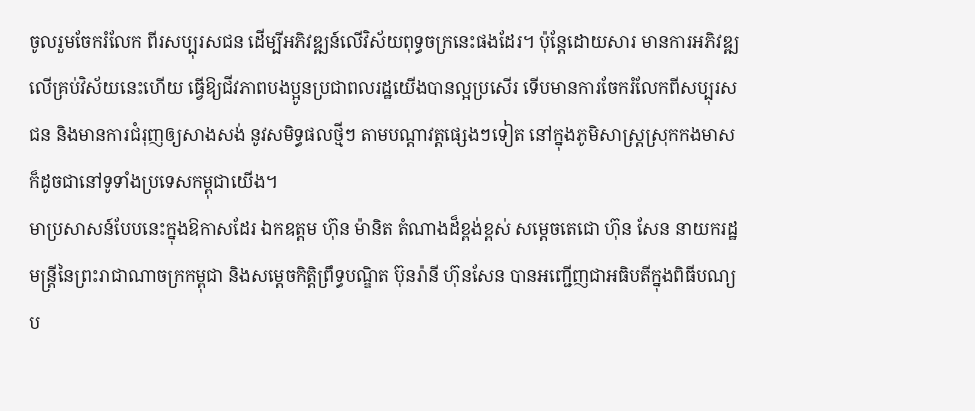ចូលរួមចែករំលែក ពីរសប្បុរសជន ដើម្បីអភិវឌ្ឍន៍លើវិស័យពុទ្ធចក្រនេះផងដែរ។ ប៉ុន្តែដោយសារ មានការអភិវឌ្ឍលើគ្រប់វិស័យនេះហើយ ធ្វើឱ្យជីវភាពបងប្អូនប្រជាពលរដ្ឋយើងបានល្អប្រសើរ ទើបមានការចែករំលែកពីសប្បុរសជន និងមានការជំរុញឲ្យសាងសង់ នូវសមិទ្ធផលថ្មីៗ តាមបណ្ដាវត្តផ្សេងៗទៀត នៅក្នុងភូមិសាស្ត្រស្រុកកងមាសក៏ដូចជានៅទូទាំងប្រទេសកម្ពុជាយើង។
មាប្រសាសន៍បែបនេះក្នុងឱកាសដែរ ឯកឧត្តម ហ៊ុន ម៉ានិត តំណាងដ៏ខ្ពង់ខ្ពស់ សម្តេចតេជោ ហ៊ុន សែន នាយករដ្ឋមន្ត្រីនៃព្រះរាជាណាចក្រកម្ពុជា និងសម្តេចកិត្តិព្រឹទ្ធបណ្ឌិត ប៊ុនរ៉ានី ហ៊ុនសែន បានអញ្ជើញជាអធិបតីក្នុងពិធីបណ្យប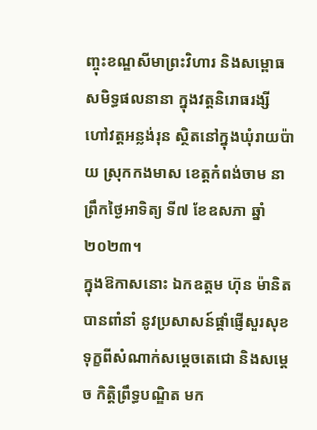ញ្ចុះខណ្ឌសីមាព្រះវិហារ និងសម្ពោធសមិទ្ធផលនានា ក្នុងវត្តនិរោធរង្សី ហៅវត្តអន្លង់រុន ស្ថិតនៅក្នុងឃុំរាយប៉ាយ ស្រុកកងមាស ខេត្តកំពង់ចាម នាព្រឹកថ្ងៃអាទិត្យ ទី៧ ខែឧសភា ឆ្នាំ២០២៣។
ក្នុងឱកាសនោះ ឯកឧត្តម ហ៊ុន ម៉ានិត បានពាំនាំ នូវប្រសាសន៍ផ្ដាំផ្ញើសួរសុខទុក្ខពីសំណាក់សម្ដេចតេជោ និងសម្ដេច កិត្តិព្រឹទ្ធបណ្ឌិត មក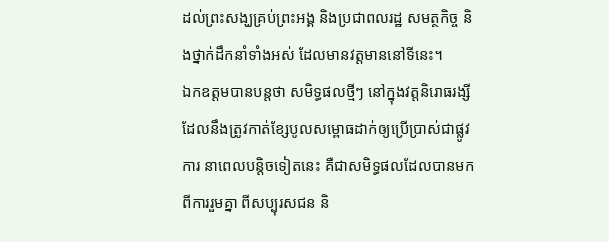ដល់ព្រះសង្ឃគ្រប់ព្រះអង្គ និងប្រជាពលរដ្ឋ សមត្ថកិច្ច និងថ្នាក់ដឹកនាំទាំងអស់ ដែលមានវត្តមាននៅទីនេះ។
ឯកឧត្តមបានបន្តថា សមិទ្ធផលថ្មីៗ នៅក្នុងវត្តនិរោធរង្សី ដែលនឹងត្រូវកាត់ខ្សែបូលសម្ពោធដាក់ឲ្យប្រើប្រាស់ជាផ្លូវការ នាពេលបន្តិចទៀតនេះ គឺជាសមិទ្ធផលដែលបានមកពីការរួមគ្នា ពីសប្បុរសជន និ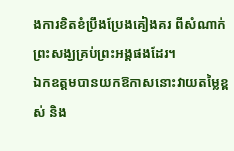ងការខិតខំប្រឹងប្រែងគៀងគរ ពីសំណាក់ព្រះសង្ឃគ្រប់ព្រះអង្គផងដែរ។
ឯកឧត្តមបានយកឱកាសនោះវាយតម្លៃខ្ពស់ និង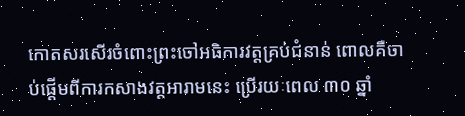កោតសរសើរចំពោះព្រះចៅអធិការវត្តគ្រប់ជំនាន់ ពោលគឺចាប់ផ្ដើមពីការកសាងវត្តអារាមនេះ ប្រើរយៈពេល ៣០ ឆ្នាំ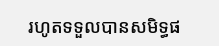រហូតទទួលបានសមិទ្ធផ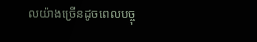លយ៉ាងច្រើនដូចពេលបច្ចុ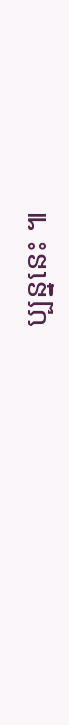ប្បន្ននេះ ៕